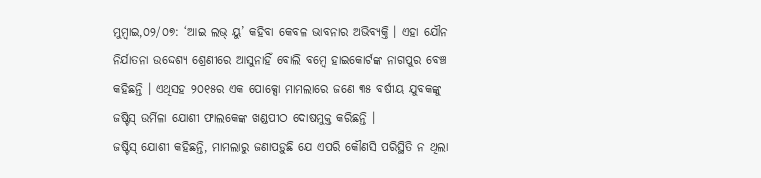ମୁମ୍ବାଇ,୦୨/୦୭: ‘ଆଇ ଲଭ୍ ୟୁ’ କହିବା କେବଳ ଭାବନାର ଅଭିବ୍ୟକ୍ତି । ଏହା ଯୌନ ନିର୍ଯାତନା ଉଦ୍ଦେଶ୍ୟ ଶ୍ରେଣୀରେ ଆସୁନାହିଁ ବୋଲି ବମ୍ବେ ହାଇକୋର୍ଟଙ୍କ ନାଗପୁର ବେଞ୍ଚ କହିଛନ୍ତି । ଏଥିସହ ୨୦୧୫ର ଏକ ପୋକ୍ସୋ ମାମଲାରେ ଜଣେ ୩୫ ବର୍ଷୀୟ ଯୁବକଙ୍କୁ ଜଷ୍ଟିସ୍ ଉର୍ମିଳା ଯୋଶୀ ଫାଲକେଙ୍କ ଖଣ୍ଡପୀଠ ଦୋଷମୁକ୍ତ କରିଛନ୍ତି ।
ଜଷ୍ଟିସ୍ ଯୋଶୀ କହିଛନ୍ତି, ମାମଲାରୁ ଜଣାପଡ଼ୁଛି ଯେ ଏପରି କୌଣସି ପରିସ୍ଥିତି ନ ଥିଲା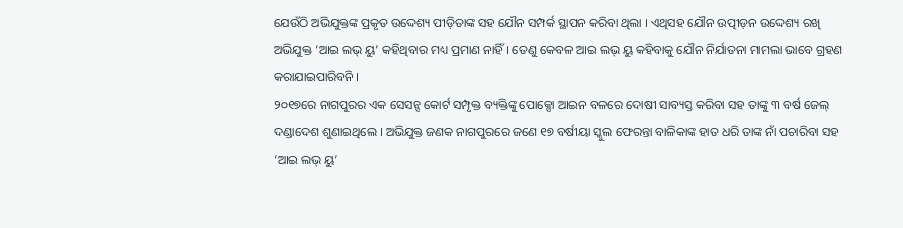ଯେଉଁଠି ଅଭିଯୁକ୍ତଙ୍କ ପ୍ରକୃତ ଉଦ୍ଦେଶ୍ୟ ପୀଡ଼ିତାଙ୍କ ସହ ଯୌନ ସମ୍ପର୍କ ସ୍ଥାପନ କରିବା ଥିଲା । ଏଥିସହ ଯୌନ ଉତ୍ପୀଡ଼ନ ଉଦ୍ଦେଶ୍ୟ ରଖି ଅଭିଯୁକ୍ତ ‘ଆଇ ଲଭ୍ ୟୁ’ କହିଥିବାର ମଧ୍ୟ ପ୍ରମାଣ ନାହିଁ। ତେଣୁ କେବଳ ଆଇ ଲଭ୍ ୟୁ କହିବାକୁ ଯୌନ ନିର୍ଯାତନା ମାମଲା ଭାବେ ଗ୍ରହଣ କରାଯାଇପାରିବନି ।
୨୦୧୭ରେ ନାଗପୁରର ଏକ ସେସନ୍ସ କୋର୍ଟ ସମ୍ପୃକ୍ତ ବ୍ୟକ୍ତିଙ୍କୁ ପୋକ୍ସୋ ଆଇନ ବଳରେ ଦୋଷୀ ସାବ୍ୟସ୍ତ କରିବା ସହ ତାଙ୍କୁ ୩ ବର୍ଷ ଜେଲ୍ ଦଣ୍ଡାଦେଶ ଶୁଣାଇଥିଲେ । ଅଭିଯୁକ୍ତ ଜଣକ ନାଗପୁରରେ ଜଣେ ୧୭ ବର୍ଷୀୟା ସ୍କୁଲ ଫେରନ୍ତା ବାଳିକାଙ୍କ ହାତ ଧରି ତାଙ୍କ ନାଁ ପଚାରିବା ସହ ‘ଆଇ ଲଭ୍ ୟୁ’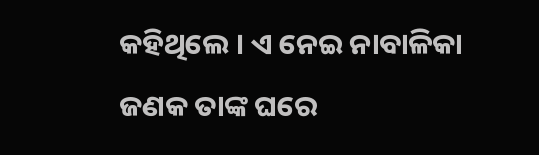କହିଥିଲେ । ଏ ନେଇ ନାବାଳିକା ଜଣକ ତାଙ୍କ ଘରେ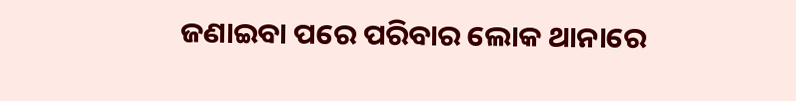ଜଣାଇବା ପରେ ପରିବାର ଲୋକ ଥାନାରେ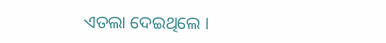ଏତଲା ଦେଇଥିଲେ ।